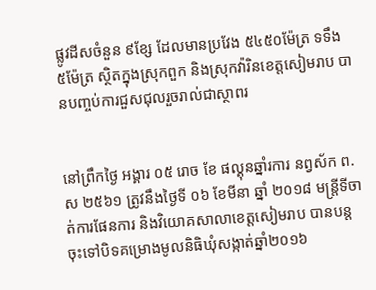ផ្លូវដីសចំនួន ៩ខ្សែ ដែលមានប្រវែង ៥៤៥០ម៉ែត្រ ទទឹង ៥ម៉ែត្រ ស្ថិតក្នុងស្រុកពួក និងស្រុកវ៉ារិនខេត្តសៀមរាប បានបញ្ចប់ការជួសជុលរួចរាល់ជាស្ថាពរ


នៅព្រឹកថ្ងៃ អង្គារ ០៥ រោច ខែ ផល្គុនឆ្នាំរការ នព្វស័ក ព.ស ២៥៦១ ត្រូវនឹងថ្ងៃទី ០៦ ខែមីនា ឆ្នាំ ២០១៨ មន្ត្រីទីចាត់ការផែនការ និងវិយោគសាលាខេត្តសៀមរាប បានបន្តចុះទៅបិទគម្រោងមូលនិធិឃុំសង្កាត់ឆ្នាំ២០១៦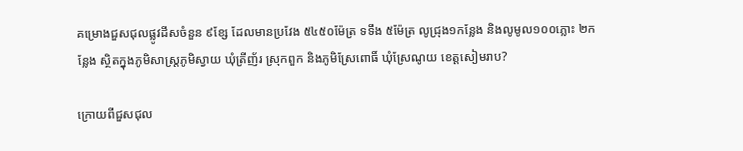គម្រោងជួសជុលផ្លូវដីសចំនួន ៩ខ្សែ ដែលមានប្រវែង ៥៤៥០ម៉ែត្រ ទទឹង ៥ម៉ែត្រ លូជ្រុង១កន្លែង និងលូមូល១០០ភ្លោះ ២កន្លែង ស្ថិតក្នុងភូមិសាស្ត្រភូមិស្វាយ ឃុំត្រីញ័រ ស្រុកពួក និងភូមិស្រែពោធិ៍ ឃុំស្រែណូយ ខេត្តសៀមរាប?

ក្រោយពីជួសជុល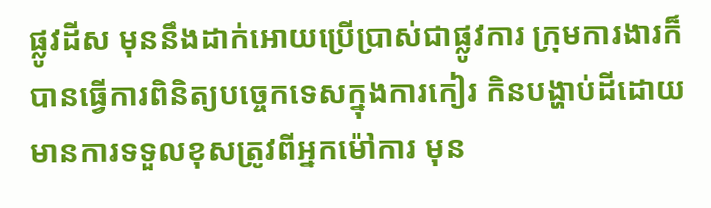ផ្លូវដីស មុននឹងដាក់អោយប្រើប្រាស់ជាផ្លូវការ ក្រុមការងារក៏បានធ្វើការពិនិត្យបច្ចេកទេសក្នុងការកៀរ កិនបង្ហាប់ដីដោយមានការទទួលខុសត្រូវពីអ្នកម៉ៅការ មុន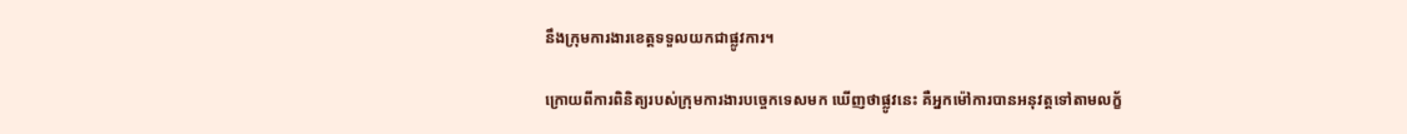នឹងក្រុមការងារខេត្តទទួលយកជាផ្លូវការ។

ក្រោយពីការពិនិត្យរបស់ក្រុមការងារបច្ចេកទេសមក ឃើញថាផ្លូវនេះ គឺអ្នកម៉ៅការបានអនុវត្តទៅតាមលក្ខ័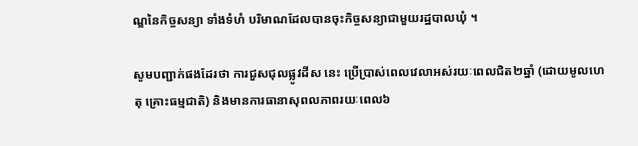ណ្ឌនៃកិច្ចសន្យា ទាំងទំហំ បរិមាណដែលបានចុះកិច្ចសន្យាជាមួយរដ្ឋបាលឃុំ ។

សូមបញ្ជាក់ផងដែរថា ការជួសជុលផ្លូវដីស នេះ ប្រើប្រាស់ពេលវេលាអស់រយៈពេលជិត២ឆ្នាំ (ដោយមូលហេតុ គ្រោះធម្មជាតិ) និងមានការធានាសុពលភាពរយៈពេល៦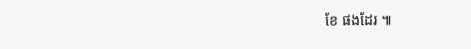ខែ ផងដែរ ៕